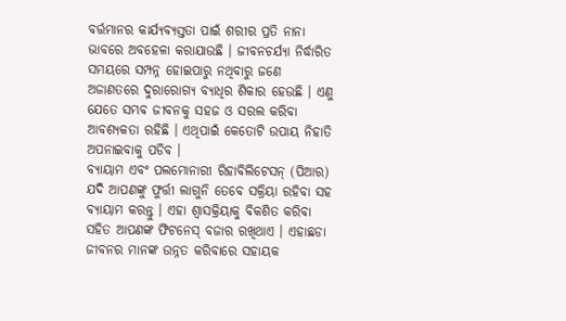ବର୍ତ୍ତମାନର କାର୍ଯ୍ୟବ୍ୟସ୍ତତା ପାଇଁ ଶରୀର ପ୍ରତି ନାନା ଭାବରେ ଅବହେଳା କରାଯାଉଛି । ଜୀବନଚର୍ଯ୍ୟା ନିର୍ଦ୍ଧାରିତ ସମୟରେ ସମ୍ପନ୍ନ ହୋଇପାରୁ ନଥିବାରୁ ଜଣେ ଅଜାଣତରେ ଦୁରାରୋଗ୍ୟ ବ୍ୟାଧିର ଶିକାର ହେଉଛି । ଏଣୁ ଯେତେ ସମ୍ଭବ ଜୀବନକୁ ସହଜ ଓ ସରଲ କରିବା ଆବଶ୍ୟକତା ରହିଛି । ଏଥିପାଇଁ କେତୋଟି ଉପାୟ ନିହାତି ଅପନାଇବାକୁ ପଡିବ ।
ବ୍ୟାୟାମ ଏବଂ ପଲମୋନାରୀ ରିହାବିଲିଟେସନ୍ (ପିଆର)
ଯଦି ଆପଣଙ୍କୁ ଫୁର୍ତ୍ତୀ ଲାଗୁନି ତେବେ ସକ୍ରିୟା ରହିବା ସହ ବ୍ୟାୟାମ କରନ୍ତୁ । ଏହା ଶ୍ଵାସକ୍ରିୟାକୁ ବିକଶିତ କରିବା ସହିତ ଆପଣଙ୍କ ଫିଟନେସ୍ ବଜାର ରଖିଥାଏ । ଏହାଛଡା ଜୀବନର ମାନଙ୍କ ଉନ୍ନତ କରିବାରେ ସହାୟକ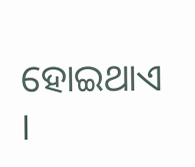ହୋଇଥାଏ ।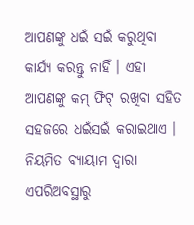ଆପଣଙ୍କୁ ଧଇଁ ସଇଁ କରୁଥିବା କାର୍ଯ୍ୟ କରନ୍ତୁ ନାହିଁ । ଏହା ଆପଣଙ୍କୁ କମ୍ ଫିଟ୍ ରଖିବା ସହିତ ସହଜରେ ଧଇଁସଇଁ କରାଇଥାଏ । ନିୟମିତ ବ୍ୟାୟାମ ଦ୍ଵାରା ଏପରିଅବସ୍ଥାରୁ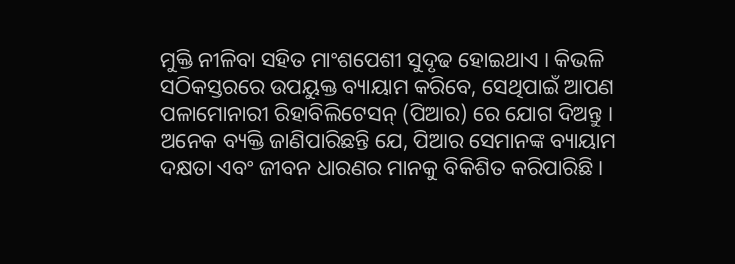ମୁକ୍ତି ନୀଳିବା ସହିତ ମାଂଶପେଶୀ ସୁଦୃଢ ହୋଇଥାଏ । କିଭଳି ସଠିକସ୍ତରରେ ଉପୟୁକ୍ତ ବ୍ୟାୟାମ କରିବେ, ସେଥିପାଇଁ ଆପଣ ପଳାମୋନାରୀ ରିହାବିଲିଟେସନ୍ (ପିଆର) ରେ ଯୋଗ ଦିଅନ୍ତୁ । ଅନେକ ବ୍ୟକ୍ତି ଜାଣିପାରିଛନ୍ତି ଯେ, ପିଆର ସେମାନଙ୍କ ବ୍ୟାୟାମ ଦକ୍ଷତା ଏବଂ ଜୀବନ ଧାରଣର ମାନକୁ ବିକିଶିତ କରିପାରିଛି ।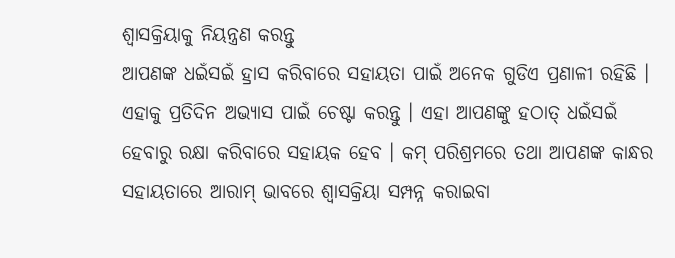ଶ୍ଵାସକ୍ରିୟାକୁ ନିୟନ୍ତ୍ରଣ କରନ୍ତୁ
ଆପଣଙ୍କ ଧଇଁସଇଁ ହ୍ରାସ କରିବାରେ ସହାୟତା ପାଇଁ ଅନେକ ଗୁଡିଏ ପ୍ରଣାଳୀ ରହିଛି । ଏହାକୁ ପ୍ରତିଦିନ ଅଭ୍ୟାସ ପାଇଁ ଚେଷ୍ଟା କରନ୍ତୁ । ଏହା ଆପଣଙ୍କୁ ହଠାତ୍ ଧଇଁସଇଁ ହେବାରୁ ରକ୍ଷା କରିବାରେ ସହାୟକ ହେବ । କମ୍ ପରିଶ୍ରମରେ ତଥା ଆପଣଙ୍କ କାନ୍ଧର ସହାୟତାରେ ଆରାମ୍ ଭାବରେ ଶ୍ଵାସକ୍ରିୟା ସମ୍ପନ୍ନ କରାଇବା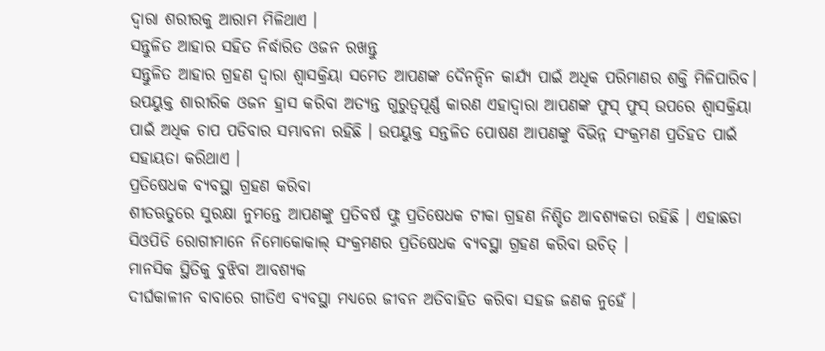ଦ୍ଵାରା ଶରୀରକୁ ଆରାମ ମିଳିଥାଏ ।
ସନ୍ତୁଳିତ ଆହାର ସହିତ ନିର୍ଦ୍ଧାରିତ ଓଜନ ରଖନ୍ତୁ
ସନ୍ତୁଳିତ ଆହାର ଗ୍ରହଣ ଦ୍ଵାରା ଶ୍ଵାସକ୍ରିୟା ସମେତ ଆପଣଙ୍କ ଦୈନନ୍ଦିନ କାର୍ଯ୍ୟ ପାଇଁ ଅଧିକ ପରିମାଣର ଶକ୍ତି ମିଳିପାରିବ। ଉପୟୁକ୍ତ ଶାରୀରିକ ଓଜନ ହ୍ରାସ କରିବା ଅତ୍ୟନ୍ତ ଗୁରୁତ୍ଵପୂର୍ଣ୍ଣ କାରଣ ଏହାଦ୍ଵାରା ଆପଣଙ୍କ ଫୁସ୍ ଫୁସ୍ ଉପରେ ଶ୍ଵାସକ୍ରିୟା ପାଇଁ ଅଧିକ ଚାପ ପଡିବାର ସମ୍ଭାବନା ରହିଛି । ଉପୟୁକ୍ତ ସନ୍ତଳିତ ପୋଷଣ ଆପଣଙ୍କୁ ବିଭିନ୍ନ ସଂକ୍ରମଣ ପ୍ରତିହତ ପାଇଁ ସହାୟତା କରିଥାଏ ।
ପ୍ରତିଷେଧକ ବ୍ୟବସ୍ଥା ଗ୍ରହଣ କରିବା
ଶୀତଋତୁରେ ସୁରକ୍ଷା ନୁମନ୍ତେ ଆପଣଙ୍କୁ ପ୍ରତିବର୍ଷ ଫ୍ଲୁ ପ୍ରତିଷେଧକ ଟୀକା ଗ୍ରହଣ ନିଶ୍ଚିତ ଆବଶ୍ୟକତା ରହିଛି । ଏହାଛଡା ସିଓପିଡି ରୋଗୀମାନେ ନିମୋକୋକାଲ୍ ସଂକ୍ରମଣର ପ୍ରତିଷେଧକ ବ୍ୟବସ୍ଥା ଗ୍ରହଣ କରିବା ଉଚିତ୍ ।
ମାନସିକ ସ୍ଥିତିକୁ ବୁଝିବା ଆବଶ୍ୟକ
ଦୀର୍ଘକାଳୀନ ବାବାରେ ଗୀତିଏ ବ୍ୟବସ୍ଥା ମଧ୍ୟରେ ଜୀବନ ଅତିବାହିତ କରିବା ସହଜ ଜଣକ ନୁହେଁ ।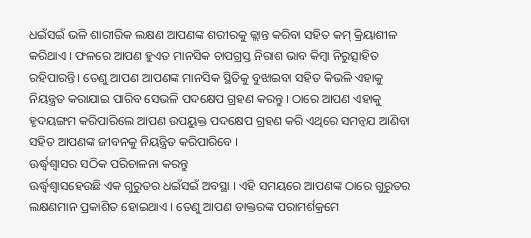ଧଇଁସଇଁ ଭଳି ଶାରୀରିକ ଲକ୍ଷଣ ଆପଣଙ୍କ ଶରୀରକୁ ଜ୍ଲାନ୍ତ କରିବା ସହିତ କମ୍ କ୍ରିୟାଶୀଳ କରିଥାଏ । ଫଳରେ ଆପଣ ହୁଏତ ମାନସିକ ଚାପଗ୍ରସ୍ତ ନିରାଶ ଭାବ କିମ୍ବା ନିରୁତ୍ସାହିତ ରହିପାରନ୍ତି। ତେଣୁ ଆପଣ ଆପଣଙ୍କ ମାନସିକ ସ୍ଥିତିକୁ ବୁଝାଇବା ସହିତ କିଭଳି ଏହାକୁ ନିୟନ୍ତ୍ରତ କରାଯାଇ ପାରିବ ସେଭଳି ପଦକ୍ଷେପ ଗ୍ରହଣ କରନ୍ତୁ । ଠାରେ ଆପଣ ଏହାକୁ ହୃଦୟଙ୍ଗମ କରିପାରିଲେ ଆପଣ ଉପୟୁକ୍ତ ପଦକ୍ଷେପ ଗ୍ରହଣ କରି ଏଥିରେ ସମନ୍ଵଯ ଆଣିବା ସହିତ ଆପଣଙ୍କ ଜୀବନକୁ ନିୟନ୍ତ୍ରିତ କରିପାରିବେ ।
ଊର୍ଦ୍ଧ୍ଵଶ୍ଵାସର ସଠିକ ପରିଚାଳନା କରନ୍ତୁ
ଊର୍ଦ୍ଧ୍ଵଶ୍ଵାସହେଉଛି ଏକ ଗୁରୁତର ଧଇଁସଇଁ ଅବସ୍ଥା । ଏହି ସମୟରେ ଆପଣଙ୍କ ଠାରେ ଗୁରୁତର ଲକ୍ଷଣମାନ ପ୍ରକାଶିତ ହୋଇଥାଏ । ତେଣୁ ଆପଣ ଡାକ୍ତରଙ୍କ ପରାମର୍ଶକ୍ରମେ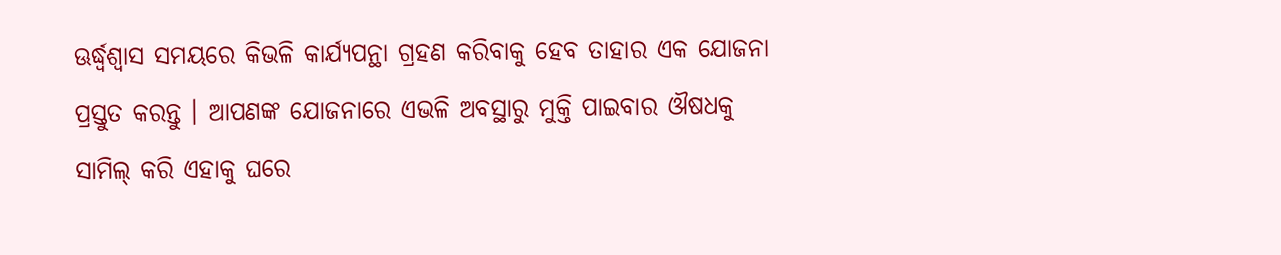ଊର୍ଦ୍ଧ୍ଵଶ୍ଵାସ ସମୟରେ କିଭଳି କାର୍ଯ୍ୟପନ୍ଥା ଗ୍ରହଣ କରିବାକୁ ହେବ ତାହାର ଏକ ଯୋଜନା ପ୍ରସ୍ତୁତ କରନ୍ତୁ । ଆପଣଙ୍କ ଯୋଜନାରେ ଏଭଳି ଅବସ୍ଥାରୁ ମୁକ୍ତି ପାଇବାର ଔଷଧକୁ ସାମିଲ୍ କରି ଏହାକୁ ଘରେ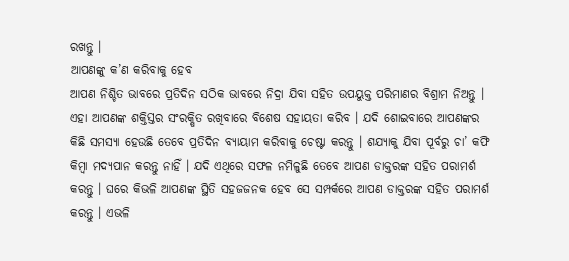ରଖନ୍ତୁ ।
ଆପଣଙ୍କୁ କ’ଣ କରିବାକୁ ହେବ
ଆପଣ ନିଶ୍ଚିତ ଭାବରେ ପ୍ରତିଦିନ ସଠିକ ଭାବରେ ନିଦ୍ରା ଯିବା ସହିତ ଉପୟୁକ୍ତ ପରିମାଣର ବିଶ୍ରାମ ନିଅନ୍ତୁ । ଏହା ଆପଣଙ୍କ ଶକ୍ତିସ୍ତର ସଂରକ୍ଷିତ ରଖିବାରେ ବିଶେଷ ସହାୟତା କରିବ । ଯଦି ଶୋଇବାରେ ଆପଣଙ୍କର କିଛି ସମସ୍ୟା ହେଉଛି ତେବେ ପ୍ରତିଦିନ ବ୍ୟାୟାମ କରିବାକୁ ଚେଷ୍ଟା କରନ୍ତୁ । ଶଯ୍ୟାକୁ ଯିବା ପୂର୍ବରୁ ଚା’ କଫି କିମ୍ବା ମଦ୍ୟପାନ କରନ୍ତୁ ନାହିଁ । ଯଦି ଏଥିରେ ସଫଳ ନମିଳୁଛି ତେବେ ଆପଣ ଡାକ୍ତରଙ୍କ ସହିତ ପରାମର୍ଶ କରନ୍ତୁ । ଘରେ କିଭଳି ଆପଣଙ୍କ ସ୍ଥିତି ସହଜଜନକ ହେବ ସେ ସମ୍ପର୍କରେ ଆପଣ ଡାକ୍ତରଙ୍କ ସହିତ ପରାମର୍ଶ କରନ୍ତୁ । ଏଭଳି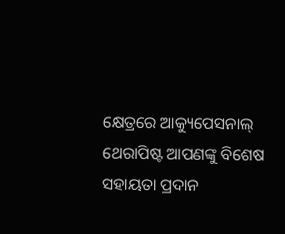କ୍ଷେତ୍ରରେ ଆକ୍ୟୁପେସନାଲ୍ ଥେରାପିଷ୍ଟ ଆପଣଙ୍କୁ ବିଶେଷ ସହାୟତା ପ୍ରଦାନ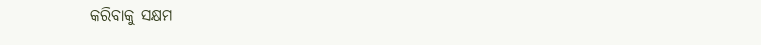କରିବାକୁ ସକ୍ଷମ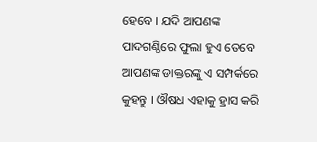ହେବେ । ଯଦି ଆପଣଙ୍କ ପାଦଗଣ୍ଠିରେ ଫୁଲା ହୁଏ ତେବେ ଆପଣଙ୍କ ଡାକ୍ତରଙ୍କୁ ଏ ସମ୍ପର୍କରେ କୁହନ୍ତୁ । ଔଷଧ ଏହାକୁ ହ୍ରାସ କରି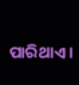ପାରିଥାଏ ।